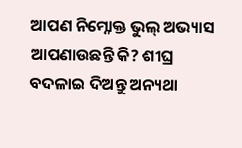ଆପଣ ନିମ୍ନୋକ୍ତ ଭୁଲ୍ ଅଭ୍ୟାସ ଆପଣାଉଛନ୍ତି କି? ଶୀଘ୍ର ବଦଳାଇ ଦିଅନ୍ତୁ ଅନ୍ୟଥା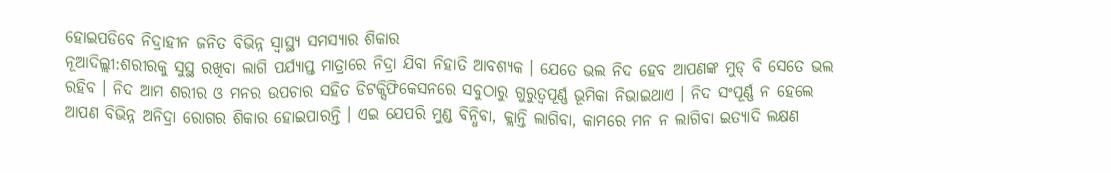ହୋଇପଡିବେ ନିଦ୍ରାହୀନ ଜନିତ ବିଭିନ୍ନ ସ୍ୱାସ୍ଥ୍ୟ ସମସ୍ୟାର ଶିକାର
ନୂଆଦିଲ୍ଲୀ:ଶରୀରକୁ ସୁସ୍ଥ ରଖିବା ଲାଗି ପର୍ଯ୍ୟାପ୍ତ ମାତ୍ରାରେ ନିଦ୍ରା ଯିବା ନିହାତି ଆବଶ୍ୟକ । ଯେତେ ଭଲ ନିଦ ହେବ ଆପଣଙ୍କ ମୁଡ୍ ବି ସେତେ ଭଲ ରହିବ । ନିଦ ଆମ ଶରୀର ଓ ମନର ଉପଚାର ସହିତ ଡିଟକ୍ସିଫିକେସନରେ ସବୁଠାରୁ ଗୁରୁତ୍ୱପୂର୍ଣ୍ଣ ଭୂମିକା ନିଭାଇଥାଏ । ନିଦ ସଂପୂର୍ଣ୍ଣ ନ ହେଲେ ଆପଣ ବିଭିନ୍ନ ଅନିଦ୍ରା ରୋଗର ଶିକାର ହୋଇପାରନ୍ତି । ଏଇ ଯେପରି ମୁଣ୍ଡ ବିନ୍ଧିବା, କ୍ଲାନ୍ତି ଲାଗିବା, କାମରେ ମନ ନ ଲାଗିବା ଇତ୍ୟାଦି ଲକ୍ଷଣ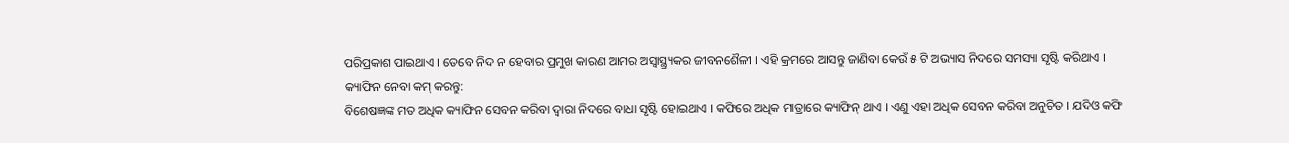ପରିପ୍ରକାଶ ପାଇଥାଏ । ତେବେ ନିଦ ନ ହେବାର ପ୍ରମୁଖ କାରଣ ଆମର ଅସ୍ୱାସ୍ଥ୍ର୍ୟକର ଜୀବନଶୈଳୀ । ଏହି କ୍ରମରେ ଆସନ୍ତୁ ଜାଣିବା କେଉଁ ୫ ଟି ଅଭ୍ୟାସ ନିଦରେ ସମସ୍ୟା ସୃଷ୍ଟି କରିଥାଏ ।
କ୍ୟାଫିନ ନେବା କମ୍ କରନ୍ତୁ:
ବିଶେଷଜ୍ଞଙ୍କ ମତ ଅଧିକ କ୍ୟାଫିନ ସେବନ କରିବା ଦ୍ୱାରା ନିଦରେ ବାଧା ସୃଷ୍ଟି ହୋଇଥାଏ । କଫିରେ ଅଧିକ ମାତ୍ରାରେ କ୍ୟାଫିନ୍ ଥାଏ । ଏଣୁ ଏହା ଅଧିକ ସେବନ କରିବା ଅନୁଚିତ । ଯଦିଓ କଫି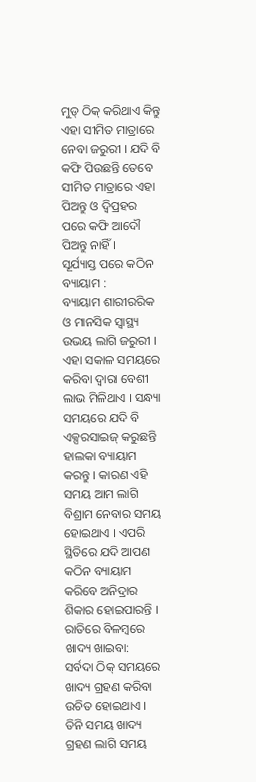ମୁଡ୍ ଠିକ୍ କରିଥାଏ କିନ୍ତୁ ଏହା ସୀମିତ ମାତ୍ରାରେ ନେବା ଜରୁରୀ । ଯଦି ବି କଫି ପିଉଛନ୍ତି ତେବେ ସୀମିତ ମାତ୍ରାରେ ଏହା ପିଅନ୍ତୁ ଓ ଦ୍ୱିପ୍ରହର ପରେ କଫି ଆଦୌ ପିଅନ୍ତୁ ନାହିଁ ।
ସୂର୍ଯ୍ୟାସ୍ତ ପରେ କଠିନ ବ୍ୟାୟାମ :
ବ୍ୟାୟାମ ଶାରୀରରିକ ଓ ମାନସିକ ସ୍ୱାସ୍ଥ୍ୟ ଉଭୟ ଲାଗି ଜରୁରୀ । ଏହା ସକାଳ ସମୟରେ କରିବା ଦ୍ୱାରା ବେଶୀ ଲାଭ ମିଳିଥାଏ । ସନ୍ଧ୍ୟା ସମୟରେ ଯଦି ବି ଏକ୍ସରସାଇଜ୍ କରୁଛନ୍ତି ହାଲକା ବ୍ୟାୟାମ କରନ୍ତୁ । କାରଣ ଏହି ସମୟ ଆମ ଲାଗି ବିଶ୍ରାମ ନେବାର ସମୟ ହୋଇଥାଏ । ଏପରି ସ୍ଥିତିରେ ଯଦି ଆପଣ କଠିନ ବ୍ୟାୟାମ କରିବେ ଅନିଦ୍ରାର ଶିକାର ହୋଇପାରନ୍ତି ।
ରାତିରେ ବିଳମ୍ବରେ ଖାଦ୍ୟ ଖାଇବା:
ସର୍ବଦା ଠିକ୍ ସମୟରେ ଖାଦ୍ୟ ଗ୍ରହଣ କରିବା ଉଚିତ ହୋଇଥାଏ । ତିନି ସମୟ ଖାଦ୍ୟ ଗ୍ରହଣ ଲାଗି ସମୟ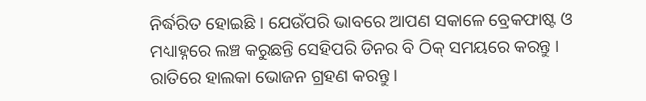ନିର୍ଦ୍ଧରିତ ହୋଇଛି । ଯେଉଁପରି ଭାବରେ ଆପଣ ସକାଳେ ବ୍ରେକଫାଷ୍ଟ ଓ ମଧ୍ୟାହ୍ନରେ ଲଞ୍ଚ କରୁଛନ୍ତି ସେହିପରି ଡିନର ବି ଠିକ୍ ସମୟରେ କରନ୍ତୁ । ରାତିରେ ହାଲକା ଭୋଜନ ଗ୍ରହଣ କରନ୍ତୁ ।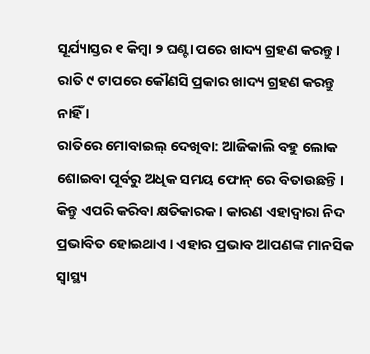ସୂର୍ଯ୍ୟାସ୍ତର ୧ କିମ୍ବା ୨ ଘଣ୍ଟା ପରେ ଖାଦ୍ୟ ଗ୍ରହଣ କରନ୍ତୁ । ରାତି ୯ ଟାପରେ କୌଣସି ପ୍ରକାର ଖାଦ୍ୟ ଗ୍ରହଣ କରନ୍ତୁ ନାହିଁ ।
ରାତିରେ ମୋବାଇଲ୍ ଦେଖିବା: ଆଜିକାଲି ବହୁ ଲୋକ ଶୋଇବା ପୂର୍ବରୁ ଅଧିକ ସମୟ ଫୋନ୍ ରେ ବିତାଉଛନ୍ତି । କିନ୍ତୁ ଏପରି କରିବା କ୍ଷତିକାରକ । କାରଣ ଏହାଦ୍ୱାରା ନିଦ ପ୍ରଭାବିତ ହୋଇଥାଏ । ଏହାର ପ୍ରଭାବ ଆପଣଙ୍କ ମାନସିକ ସ୍ୱାସ୍ଥ୍ୟ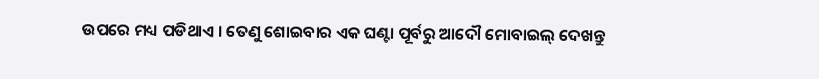ଉପରେ ମଧ୍ୟ ପଡିଥାଏ । ତେଣୁ ଶୋଇବାର ଏକ ଘଣ୍ଟା ପୂର୍ବରୁ ଆଦୌ ମୋବାଇଲ୍ ଦେଖନ୍ତୁ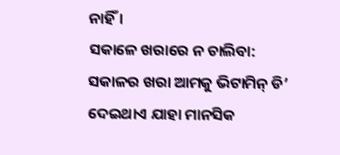ନାହିଁ ।
ସକାଳେ ଖରାରେ ନ ଚାଲିବା:
ସକାଳର ଖରା ଆମକୁ ଭିଟାମିନ୍ ଡି’ ଦେଇଥାଏ ଯାହା ମାନସିକ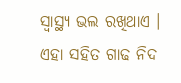ସ୍ୱାସ୍ଥ୍ୟ ଭଲ ରଖିଥାଏ । ଏହା ସହିତ ଗାଢ ନିଦ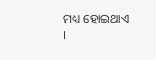ମଧ୍ୟ ହୋଇଥାଏ ।